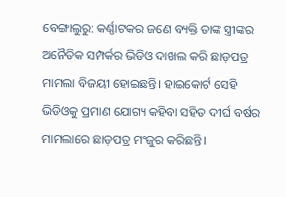ବେଙ୍ଗାଲୁରୁ: କର୍ଣ୍ଣାଟକର ଜଣେ ବ୍ୟକ୍ତି ତାଙ୍କ ସ୍ତ୍ରୀଙ୍କର ଅନୈତିକ ସମ୍ପର୍କର ଭିଡିଓ ଦାଖଲ କରି ଛାଡ଼ପତ୍ର ମାମଲା ବିଜୟୀ ହୋଇଛନ୍ତି। ହାଇକୋର୍ଟ ସେହି ଭିଡିଓକୁ ପ୍ରମାଣ ଯୋଗ୍ୟ କହିବା ସହିତ ଦୀର୍ଘ ବର୍ଷର ମାମଲାରେ ଛାଡ଼ପତ୍ର ମଂଜୁର କରିଛନ୍ତି।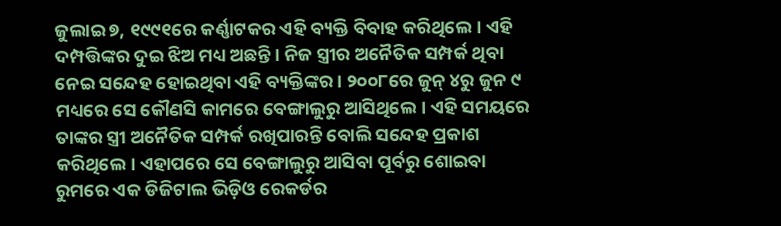ଜୁଲାଇ ୭, ୧୯୯୧ରେ କର୍ଣ୍ଣାଟକର ଏହି ବ୍ୟକ୍ତି ବିବାହ କରିଥିଲେ। ଏହି ଦମ୍ପତ୍ତିଙ୍କର ଦୁଇ ଝିଅ ମଧ୍ୟ ଅଛନ୍ତି। ନିଜ ସ୍ତ୍ରୀର ଅନୈତିକ ସମ୍ପର୍କ ଥିବା ନେଇ ସନ୍ଦେହ ହୋଇଥିବା ଏହି ବ୍ୟକ୍ତିଙ୍କର। ୨୦୦୮ରେ ଜୁନ୍ ୪ରୁ ଜୁନ ୯ ମଧ୍ୟରେ ସେ କୌଣସି କାମରେ ବେଙ୍ଗାଲୁରୁ ଆସିଥିଲେ। ଏହି ସମୟରେ ତାଙ୍କର ସ୍ତ୍ରୀ ଅନୈତିକ ସମ୍ପର୍କ ରଖିପାରନ୍ତି ବୋଲି ସନ୍ଦେହ ପ୍ରକାଶ କରିଥିଲେ। ଏହାପରେ ସେ ବେଙ୍ଗାଲୁରୁ ଆସିବା ପୂର୍ବରୁ ଶୋଇବା ରୁମରେ ଏକ ଡିଜିଟାଲ ଭିଡ଼ିଓ ରେକର୍ଡର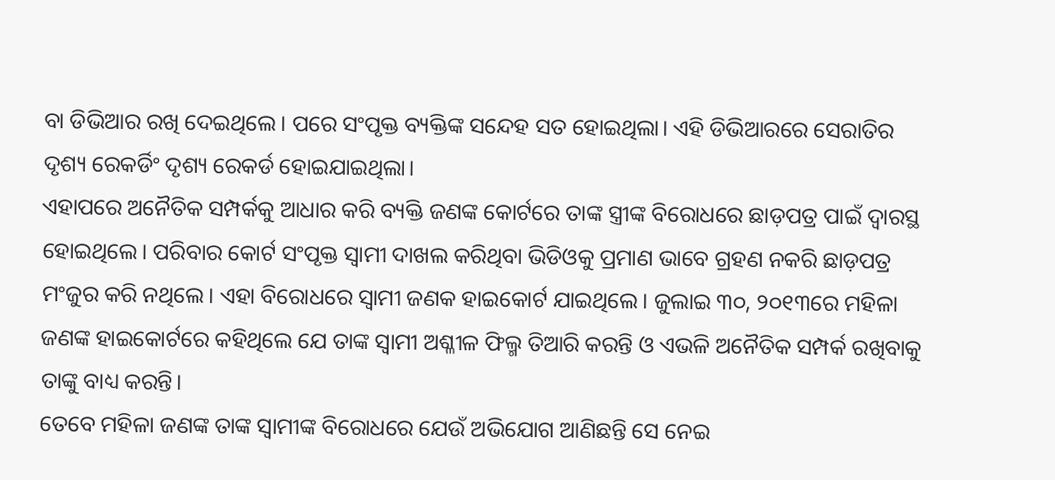ବା ଡିଭିଆର ରଖି ଦେଇଥିଲେ। ପରେ ସଂପୃକ୍ତ ବ୍ୟକ୍ତିଙ୍କ ସନ୍ଦେହ ସତ ହୋଇଥିଲା। ଏହି ଡିଭିଆରରେ ସେରାତିର ଦୃଶ୍ୟ ରେକର୍ଡିଂ ଦୃଶ୍ୟ ରେକର୍ଡ ହୋଇଯାଇଥିଲା।
ଏହାପରେ ଅନୈତିକ ସମ୍ପର୍କକୁ ଆଧାର କରି ବ୍ୟକ୍ତି ଜଣଙ୍କ କୋର୍ଟରେ ତାଙ୍କ ସ୍ତ୍ରୀଙ୍କ ବିରୋଧରେ ଛାଡ଼ପତ୍ର ପାଇଁ ଦ୍ୱାରସ୍ଥ ହୋଇଥିଲେ। ପରିବାର କୋର୍ଟ ସଂପୃକ୍ତ ସ୍ୱାମୀ ଦାଖଲ କରିଥିବା ଭିଡିଓକୁ ପ୍ରମାଣ ଭାବେ ଗ୍ରହଣ ନକରି ଛାଡ଼ପତ୍ର ମଂଜୁର କରି ନଥିଲେ। ଏହା ବିରୋଧରେ ସ୍ୱାମୀ ଜଣକ ହାଇକୋର୍ଟ ଯାଇଥିଲେ। ଜୁଲାଇ ୩୦, ୨୦୧୩ରେ ମହିଳା ଜଣଙ୍କ ହାଇକୋର୍ଟରେ କହିଥିଲେ ଯେ ତାଙ୍କ ସ୍ୱାମୀ ଅଶ୍ଳୀଳ ଫିଲ୍ମ ତିଆରି କରନ୍ତି ଓ ଏଭଳି ଅନୈତିକ ସମ୍ପର୍କ ରଖିବାକୁ ତାଙ୍କୁ ବାଧ୍ୟ କରନ୍ତି।
ତେବେ ମହିଳା ଜଣଙ୍କ ତାଙ୍କ ସ୍ୱାମୀଙ୍କ ବିରୋଧରେ ଯେଉଁ ଅଭିଯୋଗ ଆଣିଛନ୍ତି ସେ ନେଇ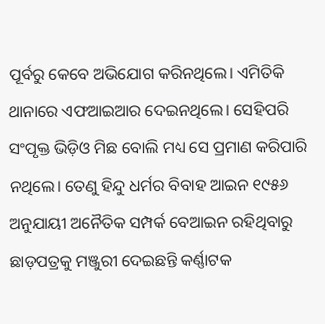ପୂର୍ବରୁ କେବେ ଅଭିଯୋଗ କରିନଥିଲେ। ଏମିତିକି ଥାନାରେ ଏଫଆଇଆର ଦେଇନଥିଲେ। ସେହିପରି ସଂପୃକ୍ତ ଭିଡ଼ିଓ ମିଛ ବୋଲି ମଧ୍ୟ ସେ ପ୍ରମାଣ କରିପାରି ନଥିଲେ। ତେଣୁ ହିନ୍ଦୁ ଧର୍ମର ବିବାହ ଆଇନ ୧୯୫୬ ଅନୁଯାୟୀ ଅନୈତିକ ସମ୍ପର୍କ ବେଆଇନ ରହିଥିବାରୁ ଛାଡ଼ପତ୍ରକୁ ମଞ୍ଜୁରୀ ଦେଇଛନ୍ତି କର୍ଣ୍ଣାଟକ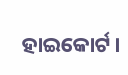ହାଇକୋର୍ଟ।